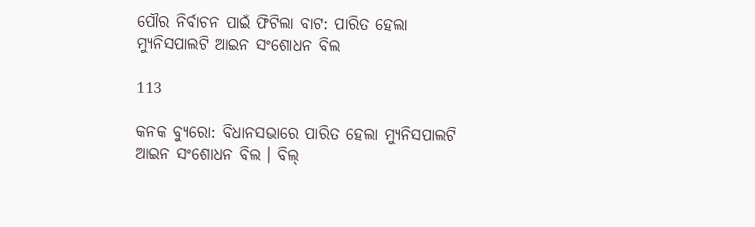ପୌର ନିର୍ବାଚନ ପାଇଁ ଫିଟିଲା ବାଟ: ପାରିତ ହେଲା ମ୍ୟୁନିସପାଲଟି ଆଇନ ସଂଶୋଧନ ବିଲ

113

କନକ ବ୍ୟୁରୋ: ବିଧାନସଭାରେ ପାରିତ ହେଲା ମ୍ୟୁନିସପାଲଟି ଆଇନ ସଂଶୋଧନ ବିଲ । ବିଲ୍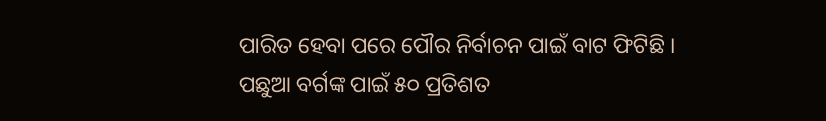ପାରିତ ହେବା ପରେ ପୌର ନିର୍ବାଚନ ପାଇଁ ବାଟ ଫିଟିଛି । ପଛୁଆ ବର୍ଗଙ୍କ ପାଇଁ ୫୦ ପ୍ରତିଶତ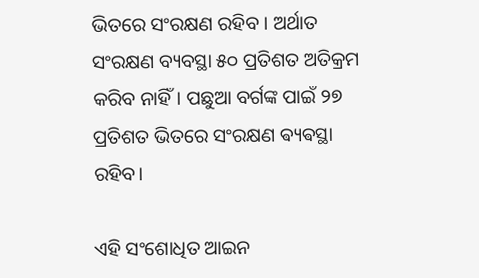ଭିତରେ ସଂରକ୍ଷଣ ରହିବ । ଅର୍ଥାତ ସଂରକ୍ଷଣ ବ୍ୟବସ୍ଥା ୫୦ ପ୍ରତିଶତ ଅତିକ୍ରମ କରିବ ନାହିଁ। ପଛୁଆ ବର୍ଗଙ୍କ ପାଇଁ ୨୭ ପ୍ରତିଶତ ଭିତରେ ସଂରକ୍ଷଣ ଵ୍ୟଵସ୍ଥା ରହିବ।

ଏହି ସଂଶୋଧିତ ଆଇନ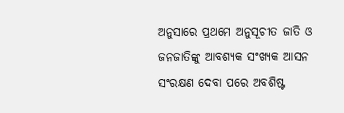ଅନୁସାରେ ପ୍ରଥମେ ଅନୁସୂଚୀତ ଜାତି ଓ ଜନଜାତିଙ୍କୁ ଆବଶ୍ୟକ ସଂଖ୍ୟକ ଆସନ ସଂରକ୍ଷଣ ଦେବା ପରେ ଅବଶିଷ୍ଟ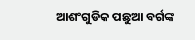ଆଶଂଗୁଡିକ ପଛୁଆ ବର୍ଗଙ୍କ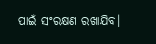ପାଇଁ ସଂରକ୍ଷଣ ରଖାଯିବ।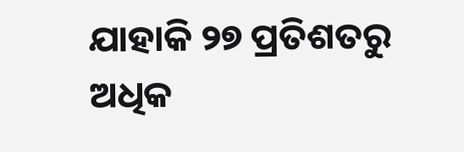ଯାହାକି ୨୭ ପ୍ରତିଶତରୁ ଅଧିକ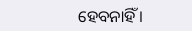ହେବନାହିଁ ।